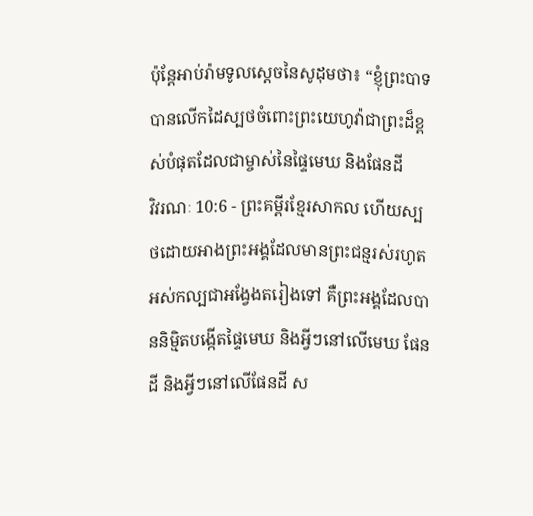ប៉ុន្តែអាប់រ៉ាមទូលស្ដេចនៃសូដុមថា៖ “ខ្ញុំព្រះបាទបានលើកដៃស្បថចំពោះព្រះយេហូវ៉ាជាព្រះដ៏ខ្ពស់បំផុតដែលជាម្ចាស់នៃផ្ទៃមេឃ និងផែនដី
វិវរណៈ 10:6 - ព្រះគម្ពីរខ្មែរសាកល ហើយស្បថដោយអាងព្រះអង្គដែលមានព្រះជន្មរស់រហូតអស់កល្បជាអង្វែងតរៀងទៅ គឺព្រះអង្គដែលបាននិម្មិតបង្កើតផ្ទៃមេឃ និងអ្វីៗនៅលើមេឃ ផែនដី និងអ្វីៗនៅលើផែនដី ស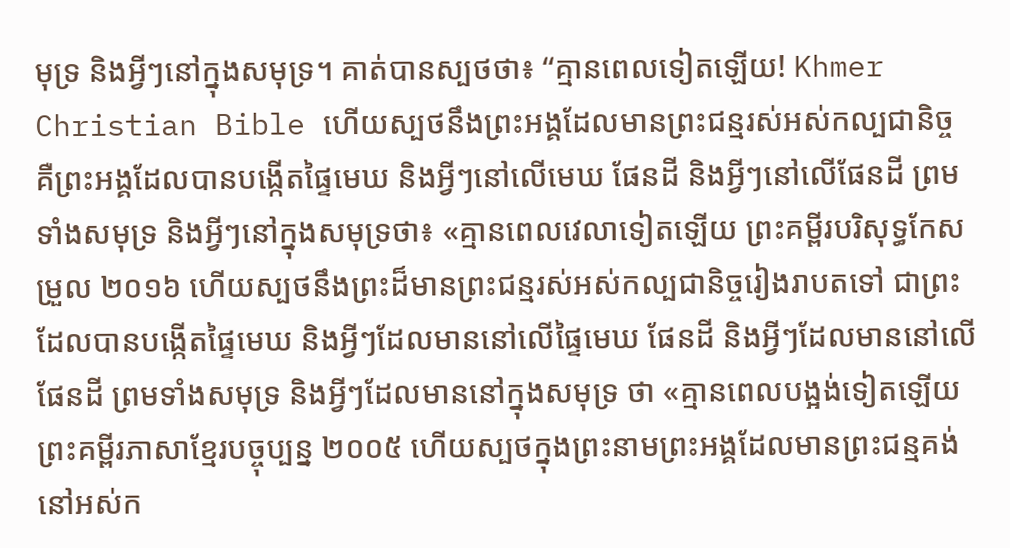មុទ្រ និងអ្វីៗនៅក្នុងសមុទ្រ។ គាត់បានស្បថថា៖ “គ្មានពេលទៀតឡើយ! Khmer Christian Bible ហើយស្បថនឹងព្រះអង្គដែលមានព្រះជន្មរស់អស់កល្បជានិច្ច គឺព្រះអង្គដែលបានបង្កើតផ្ទៃមេឃ និងអ្វីៗនៅលើមេឃ ផែនដី និងអ្វីៗនៅលើផែនដី ព្រមទាំងសមុទ្រ និងអ្វីៗនៅក្នុងសមុទ្រថា៖ «គ្មានពេលវេលាទៀតឡើយ ព្រះគម្ពីរបរិសុទ្ធកែសម្រួល ២០១៦ ហើយស្បថនឹងព្រះដ៏មានព្រះជន្មរស់អស់កល្បជានិច្ចរៀងរាបតទៅ ជាព្រះដែលបានបង្កើតផ្ទៃមេឃ និងអ្វីៗដែលមាននៅលើផ្ទៃមេឃ ផែនដី និងអ្វីៗដែលមាននៅលើផែនដី ព្រមទាំងសមុទ្រ និងអ្វីៗដែលមាននៅក្នុងសមុទ្រ ថា «គ្មានពេលបង្អង់ទៀតឡើយ ព្រះគម្ពីរភាសាខ្មែរបច្ចុប្បន្ន ២០០៥ ហើយស្បថក្នុងព្រះនាមព្រះអង្គដែលមានព្រះជន្មគង់នៅអស់ក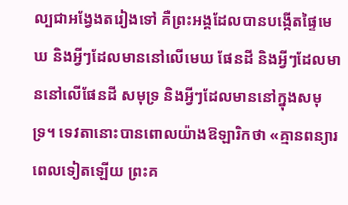ល្បជាអង្វែងតរៀងទៅ គឺព្រះអង្គដែលបានបង្កើតផ្ទៃមេឃ និងអ្វីៗដែលមាននៅលើមេឃ ផែនដី និងអ្វីៗដែលមាននៅលើផែនដី សមុទ្រ និងអ្វីៗដែលមាននៅក្នុងសមុទ្រ។ ទេវតានោះបានពោលយ៉ាងឱឡារិកថា «គ្មានពន្យារពេលទៀតឡើយ ព្រះគ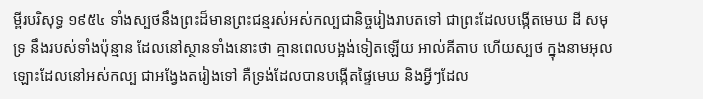ម្ពីរបរិសុទ្ធ ១៩៥៤ ទាំងស្បថនឹងព្រះដ៏មានព្រះជន្មរស់អស់កល្បជានិច្ចរៀងរាបតទៅ ជាព្រះដែលបង្កើតមេឃ ដី សមុទ្រ នឹងរបស់ទាំងប៉ុន្មាន ដែលនៅស្ថានទាំងនោះថា គ្មានពេលបង្អង់ទៀតឡើយ អាល់គីតាប ហើយស្បថ ក្នុងនាមអុលឡោះដែលនៅអស់កល្ប ជាអង្វែងតរៀងទៅ គឺទ្រង់ដែលបានបង្កើតផ្ទៃមេឃ និងអ្វីៗដែល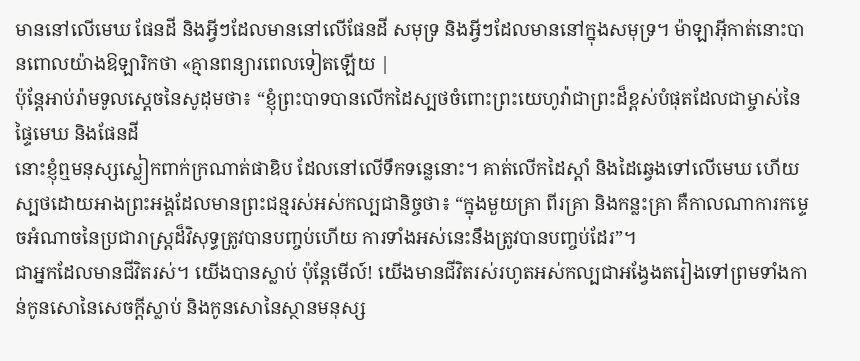មាននៅលើមេឃ ផែនដី និងអ្វីៗដែលមាននៅលើផែនដី សមុទ្រ និងអ្វីៗដែលមាននៅក្នុងសមុទ្រ។ ម៉ាឡាអ៊ីកាត់នោះបានពោលយ៉ាងឱឡារិកថា «គ្មានពន្យារពេលទៀតឡើយ |
ប៉ុន្តែអាប់រ៉ាមទូលស្ដេចនៃសូដុមថា៖ “ខ្ញុំព្រះបាទបានលើកដៃស្បថចំពោះព្រះយេហូវ៉ាជាព្រះដ៏ខ្ពស់បំផុតដែលជាម្ចាស់នៃផ្ទៃមេឃ និងផែនដី
នោះខ្ញុំឮមនុស្សស្លៀកពាក់ក្រណាត់ផាឌិប ដែលនៅលើទឹកទន្លេនោះ។ គាត់លើកដៃស្ដាំ និងដៃឆ្វេងទៅលើមេឃ ហើយស្បថដោយអាងព្រះអង្គដែលមានព្រះជន្មរស់អស់កល្បជានិច្ចថា៖ “ក្នុងមួយគ្រា ពីរគ្រា និងកន្លះគ្រា គឺកាលណាការកម្ទេចអំណាចនៃប្រជារាស្ត្រដ៏វិសុទ្ធត្រូវបានបញ្ចប់ហើយ ការទាំងអស់នេះនឹងត្រូវបានបញ្ចប់ដែរ”។
ជាអ្នកដែលមានជីវិតរស់។ យើងបានស្លាប់ ប៉ុន្តែមើល៍! យើងមានជីវិតរស់រហូតអស់កល្បជាអង្វែងតរៀងទៅព្រមទាំងកាន់កូនសោនៃសេចក្ដីស្លាប់ និងកូនសោនៃស្ថានមនុស្ស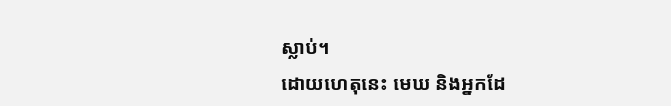ស្លាប់។
ដោយហេតុនេះ មេឃ និងអ្នកដែ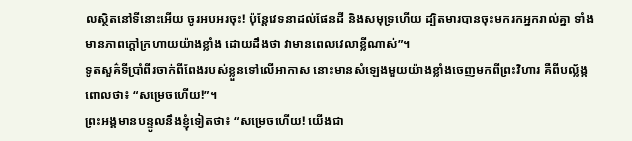លស្ថិតនៅទីនោះអើយ ចូរអបអរចុះ! ប៉ុន្តែវេទនាដល់ផែនដី និងសមុទ្រហើយ ដ្បិតមារបានចុះមករកអ្នករាល់គ្នា ទាំងមានភាពក្ដៅក្រហាយយ៉ាងខ្លាំង ដោយដឹងថា វាមានពេលវេលាខ្លីណាស់”។
ទូតសួគ៌ទីប្រាំពីរចាក់ពីពែងរបស់ខ្លួនទៅលើអាកាស នោះមានសំឡេងមួយយ៉ាងខ្លាំងចេញមកពីព្រះវិហារ គឺពីបល្ល័ង្ក ពោលថា៖ “សម្រេចហើយ!”។
ព្រះអង្គមានបន្ទូលនឹងខ្ញុំទៀតថា៖ “សម្រេចហើយ! យើងជា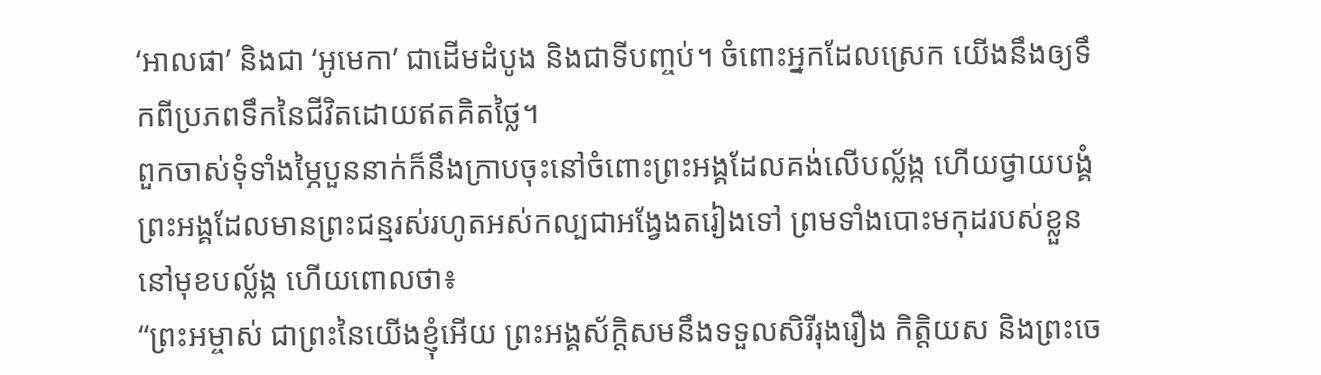‘អាលផា’ និងជា ‘អូមេកា’ ជាដើមដំបូង និងជាទីបញ្ចប់។ ចំពោះអ្នកដែលស្រេក យើងនឹងឲ្យទឹកពីប្រភពទឹកនៃជីវិតដោយឥតគិតថ្លៃ។
ពួកចាស់ទុំទាំងម្ភៃបួននាក់ក៏នឹងក្រាបចុះនៅចំពោះព្រះអង្គដែលគង់លើបល្ល័ង្ក ហើយថ្វាយបង្គំព្រះអង្គដែលមានព្រះជន្មរស់រហូតអស់កល្បជាអង្វែងតរៀងទៅ ព្រមទាំងបោះមកុដរបស់ខ្លួននៅមុខបល្ល័ង្ក ហើយពោលថា៖
“ព្រះអម្ចាស់ ជាព្រះនៃយើងខ្ញុំអើយ ព្រះអង្គស័ក្ដិសមនឹងទទួលសិរីរុងរឿង កិត្តិយស និងព្រះចេ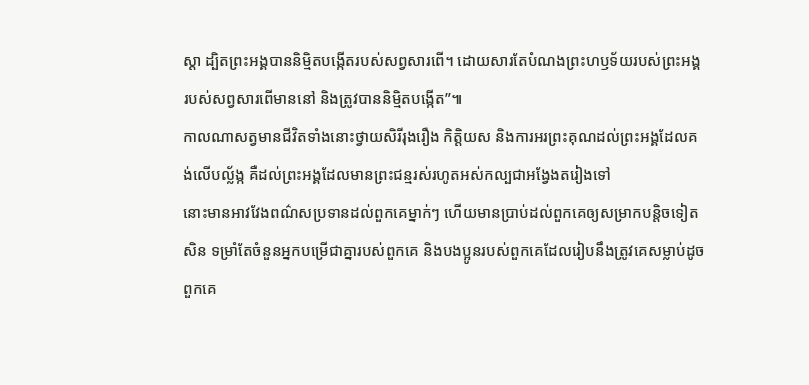ស្ដា ដ្បិតព្រះអង្គបាននិម្មិតបង្កើតរបស់សព្វសារពើ។ ដោយសារតែបំណងព្រះហឫទ័យរបស់ព្រះអង្គ របស់សព្វសារពើមាននៅ និងត្រូវបាននិម្មិតបង្កើត”៕
កាលណាសត្វមានជីវិតទាំងនោះថ្វាយសិរីរុងរឿង កិត្តិយស និងការអរព្រះគុណដល់ព្រះអង្គដែលគង់លើបល្ល័ង្ក គឺដល់ព្រះអង្គដែលមានព្រះជន្មរស់រហូតអស់កល្បជាអង្វែងតរៀងទៅ
នោះមានអាវវែងពណ៌សប្រទានដល់ពួកគេម្នាក់ៗ ហើយមានប្រាប់ដល់ពួកគេឲ្យសម្រាកបន្តិចទៀតសិន ទម្រាំតែចំនួនអ្នកបម្រើជាគ្នារបស់ពួកគេ និងបងប្អូនរបស់ពួកគេដែលរៀបនឹងត្រូវគេសម្លាប់ដូចពួកគេ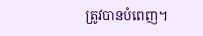ត្រូវបានបំពេញ។